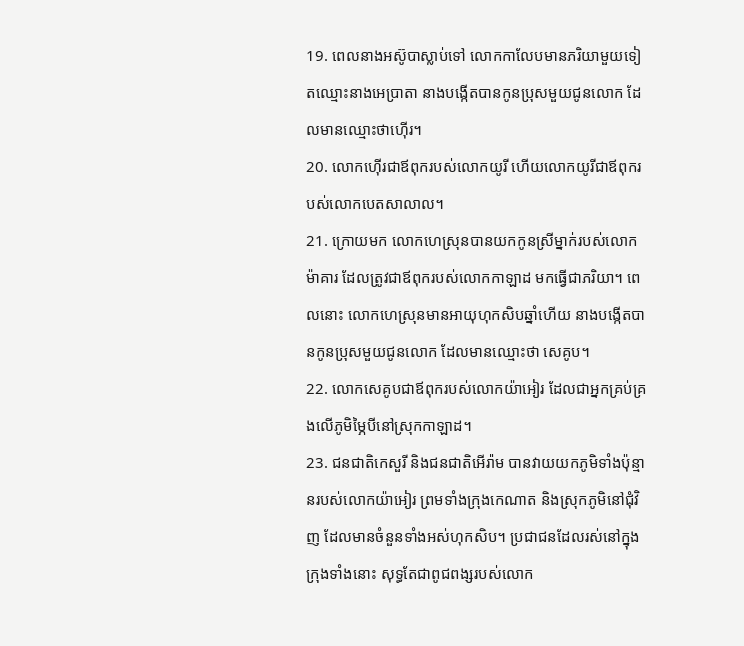19. ពេលនាងអស៊ូបាស្លាប់ទៅ លោកកាលែបមានភរិយាមួយទៀតឈ្មោះនាងអេប្រាតា នាងបង្កើតបានកូនប្រុសមួយជូនលោក ដែលមានឈ្មោះថាហ៊ើរ។
20. លោកហ៊ើរជាឪពុករបស់លោកយូរី ហើយលោកយូរីជាឪពុករបស់លោកបេតសាលាល។
21. ក្រោយមក លោកហេស្រុនបានយកកូនស្រីម្នាក់របស់លោកម៉ាគារ ដែលត្រូវជាឪពុករបស់លោកកាឡាដ មកធ្វើជាភរិយា។ ពេលនោះ លោកហេស្រុនមានអាយុហុកសិបឆ្នាំហើយ នាងបង្កើតបានកូនប្រុសមួយជូនលោក ដែលមានឈ្មោះថា សេគូប។
22. លោកសេគូបជាឪពុករបស់លោកយ៉ាអៀរ ដែលជាអ្នកគ្រប់គ្រងលើភូមិម្ភៃបីនៅស្រុកកាឡាដ។
23. ជនជាតិកេសួរី និងជនជាតិអើរ៉ាម បានវាយយកភូមិទាំងប៉ុន្មានរបស់លោកយ៉ាអៀរ ព្រមទាំងក្រុងកេណាត និងស្រុកភូមិនៅជុំវិញ ដែលមានចំនួនទាំងអស់ហុកសិប។ ប្រជាជនដែលរស់នៅក្នុងក្រុងទាំងនោះ សុទ្ធតែជាពូជពង្សរបស់លោក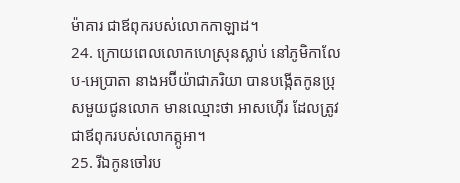ម៉ាគារ ជាឪពុករបស់លោកកាឡាដ។
24. ក្រោយពេលលោកហេស្រុនស្លាប់ នៅភូមិកាលែប-អេប្រាតា នាងអប៊ីយ៉ាជាភរិយា បានបង្កើតកូនប្រុសមួយជូនលោក មានឈ្មោះថា អាសហ៊ើរ ដែលត្រូវជាឪពុករបស់លោកត្កូអា។
25. រីឯកូនចៅរប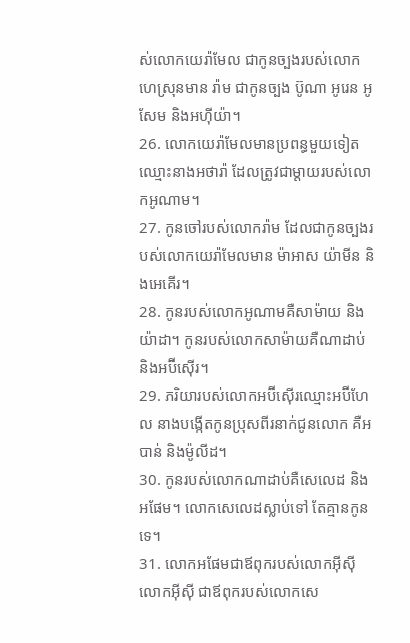ស់លោកយេរ៉ាមែល ជាកូនច្បងរបស់លោកហេស្រុនមាន រ៉ាម ជាកូនច្បង ប៊ូណា អូរេន អូសែម និងអហ៊ីយ៉ា។
26. លោកយេរ៉ាមែលមានប្រពន្ធមួយទៀតឈ្មោះនាងអថារ៉ា ដែលត្រូវជាម្ដាយរបស់លោកអូណាម។
27. កូនចៅរបស់លោករ៉ាម ដែលជាកូនច្បងរបស់លោកយេរ៉ាមែលមាន ម៉ាអាស យ៉ាមីន និងអេគើរ។
28. កូនរបស់លោកអូណាមគឺសាម៉ាយ និងយ៉ាដា។ កូនរបស់លោកសាម៉ាយគឺណាដាប់ និងអប៊ីស៊ើរ។
29. ភរិយារបស់លោកអប៊ីស៊ើរឈ្មោះអប៊ីហែល នាងបង្កើតកូនប្រុសពីរនាក់ជូនលោក គឺអបាន់ និងម៉ូលីដ។
30. កូនរបស់លោកណាដាប់គឺសេលេដ និងអផែម។ លោកសេលេដស្លាប់ទៅ តែគ្មានកូនទេ។
31. លោកអផែមជាឪពុករបស់លោកអ៊ីស៊ី លោកអ៊ីស៊ី ជាឪពុករបស់លោកសេ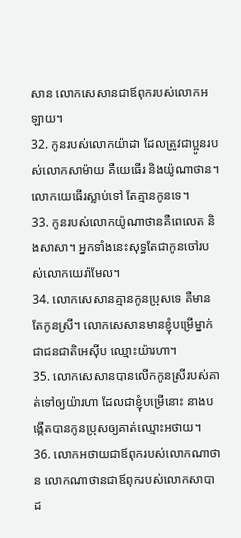សាន លោកសេសានជាឪពុករបស់លោកអឡាយ។
32. កូនរបស់លោកយ៉ាដា ដែលត្រូវជាប្អូនរបស់លោកសាម៉ាយ គឺយេធើរ និងយ៉ូណាថាន។ លោកយេធើរស្លាប់ទៅ តែគ្មានកូនទេ។
33. កូនរបស់លោកយ៉ូណាថានគឺពេលេត និងសាសា។ អ្នកទាំងនេះសុទ្ធតែជាកូនចៅរបស់លោកយេរ៉ាមែល។
34. លោកសេសានគ្មានកូនប្រុសទេ គឺមានតែកូនស្រី។ លោកសេសានមានខ្ញុំបម្រើម្នាក់ ជាជនជាតិអេស៊ីប ឈ្មោះយ៉ារហា។
35. លោកសេសានបានលើកកូនស្រីរបស់គាត់ទៅឲ្យយ៉ារហា ដែលជាខ្ញុំបម្រើនោះ នាងបង្កើតបានកូនប្រុសឲ្យគាត់ឈ្មោះអថាយ។
36. លោកអថាយជាឪពុករបស់លោកណាថាន លោកណាថានជាឪពុករបស់លោកសាបាដ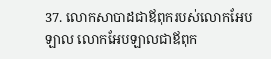37. លោកសាបាដជាឪពុករបស់លោកអែបឡាល លោកអែបឡាលជាឪពុក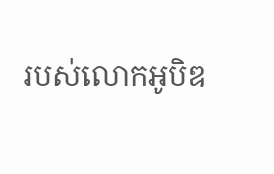របស់លោកអូបិឌ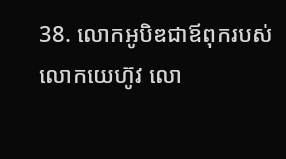38. លោកអូបិឌជាឪពុករបស់លោកយេហ៊ូវ លោ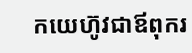កយេហ៊ូវជាឪពុករ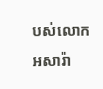បស់លោកអសារ៉ា